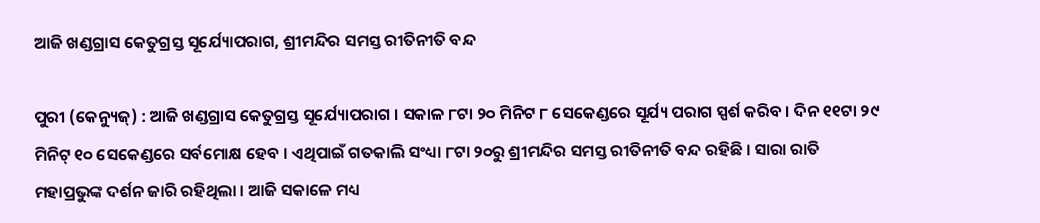ଆଜି ଖଣ୍ଡଗ୍ରାସ କେତୁଗ୍ରସ୍ତ ସୂର୍ଯ୍ୟୋପରାଗ, ଶ୍ରୀମନ୍ଦିର ସମସ୍ତ ରୀତିନୀତି ବନ୍ଦ

ପୁରୀ (କେନ୍ୟୁଜ୍) : ଆଜି ଖଣ୍ଡଗ୍ରାସ କେତୁଗ୍ରସ୍ତ ସୂର୍ଯ୍ୟୋପରାଗ । ସକାଳ ୮ଟା ୨୦ ମିନିଟ ୮ ସେକେଣ୍ଡରେ ସୂର୍ଯ୍ୟ ପରାଗ ସ୍ପର୍ଶ କରିବ । ଦିନ ୧୧ଟା ୨୯ ମିନିଟ୍‌ ୧୦ ସେକେଣ୍ଡରେ ସର୍ବମୋକ୍ଷ ହେବ । ଏଥିପାଇଁ ଗତକାଲି ସଂଧ୍ୟା ୮ଟା ୨୦ରୁ ଶ୍ରୀମନ୍ଦିର ସମସ୍ତ ରୀତିନୀତି ବନ୍ଦ ରହିଛି । ସାରା ରାତି ମହାପ୍ରଭୁଙ୍କ ଦର୍ଶନ ଜାରି ରହିଥିଲା । ଆଜି ସକାଳେ ମଧ୍ୟ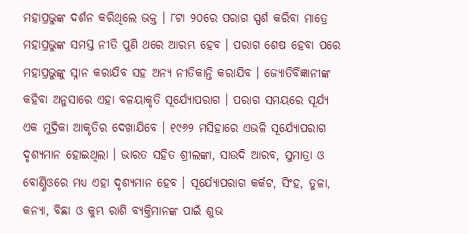ମହାପ୍ରଭୁଙ୍କ ଦର୍ଶନ କରିଥିଲେ ଭକ୍ତ । ୮ଟା ୨୦ରେ ପରାଗ ସ୍ପର୍ଶ କରିବା ମାତ୍ରେ ମହାପ୍ରଭୁଙ୍କ ସମସ୍ତ ନୀତି ପୁଣି ଥରେ ଆରମ୍ଭ ହେବ । ପରାଗ ଶେଷ ହେବା ପରେ ମହାପ୍ରଭୁଙ୍କୁ ସ୍ନାନ କରାଯିବ ସହ ଅନ୍ୟ ନୀତିକାନ୍ତି କରାଯିବ । ଜ୍ୟୋତିର୍ବିଜ୍ଞାନୀଙ୍କ କହିବା ଅନୁସାରେ ଏହା ବଳୟାକୃତି ସୂର୍ଯ୍ୟୋପରାଗ । ପରାଗ ସମୟରେ ସୂର୍ଯ୍ୟ ଏକ ମୁଦ୍ରିକା ଆକୃତିର ଦେଖାଯିବେ । ୧୯୬୨ ମସିହାରେ ଏଭଳି ସୂର୍ଯ୍ୟୋପରାଗ ଦୃଶ୍ୟମାନ ହୋଇଥିଲା । ଭାରତ ସହିତ ଶ୍ରୀଲଙ୍କା, ସାଉଦି ଆରବ, ସୁମାତ୍ରା ଓ ବୋର୍ଣ୍ଣିଓରେ ମଧ୍ୟ ଏହା ଦୃଶ୍ୟମାନ ହେବ । ସୂର୍ଯ୍ୟୋପରାଗ କର୍କଟ, ସିଂହ, ତୁଳା, କନ୍ୟା, ବିଛା ଓ କୁମ୍ଭ ରାଶି ବ୍ୟକ୍ତିମାନଙ୍କ ପାଇଁ ଶୁଭ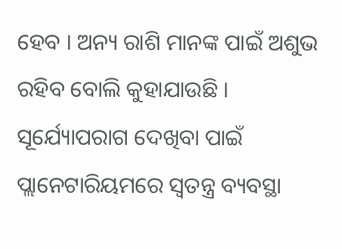ହେବ । ଅନ୍ୟ ରାଶି ମାନଙ୍କ ପାଇଁ ଅଶୁଭ ରହିବ ବୋଲି କୁହାଯାଉଛି । ସୂର୍ଯ୍ୟୋପରାଗ ଦେଖିବା ପାଇଁ ପ୍ଲାନେଟାରିୟମରେ ସ୍ୱତନ୍ତ୍ର ବ୍ୟବସ୍ଥା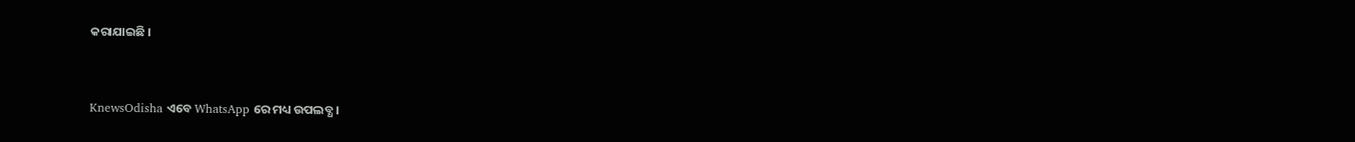କରାଯାଇଛି ।


KnewsOdisha ଏବେ WhatsApp ରେ ମଧ୍ୟ ଉପଲବ୍ଧ ।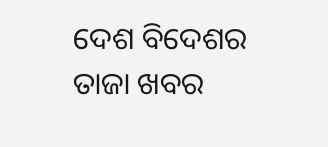ଦେଶ ବିଦେଶର ତାଜା ଖବର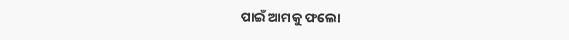ପାଇଁ ଆମକୁ ଫଲୋ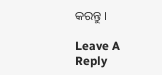କରନ୍ତୁ ।

Leave A Reply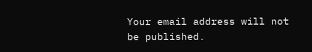Your email address will not be published.